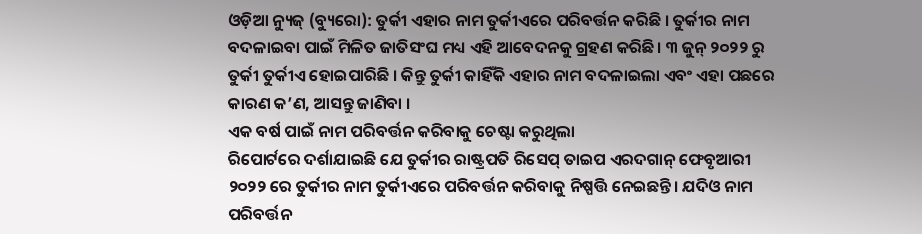ଓଡ଼ିଆ ନ୍ୟୁଜ୍ (ବ୍ୟୁରୋ): ତୁର୍କୀ ଏହାର ନାମ ତୁର୍କୀଏରେ ପରିବର୍ତ୍ତନ କରିଛି । ତୁର୍କୀର ନାମ ବଦଳାଇବା ପାଇଁ ମିଳିତ ଜାତିସଂଘ ମଧ୍ୟ ଏହି ଆବେଦନକୁ ଗ୍ରହଣ କରିଛି। ୩ ଜୁନ୍ ୨୦୨୨ ରୁ ତୁର୍କୀ ତୁର୍କୀଏ ହୋଇପାରିଛି । କିନ୍ତୁ ତୁର୍କୀ କାହିଁକି ଏହାର ନାମ ବଦଳାଇଲା ଏବଂ ଏହା ପଛରେ କାରଣ କ’ଣ, ଆସନ୍ତୁ ଜାଣିବା ।
ଏକ ବର୍ଷ ପାଇଁ ନାମ ପରିବର୍ତ୍ତନ କରିବାକୁ ଚେଷ୍ଟା କରୁଥିଲା
ରିପୋର୍ଟରେ ଦର୍ଶାଯାଇଛି ଯେ ତୁର୍କୀର ରାଷ୍ଟ୍ରପତି ରିସେପ୍ ତାଇପ ଏରଦଗାନ୍ ଫେବୃଆରୀ ୨୦୨୨ ରେ ତୁର୍କୀର ନାମ ତୁର୍କୀଏରେ ପରିବର୍ତ୍ତନ କରିବାକୁ ନିଷ୍ପତ୍ତି ନେଇଛନ୍ତି। ଯଦିଓ ନାମ ପରିବର୍ତ୍ତନ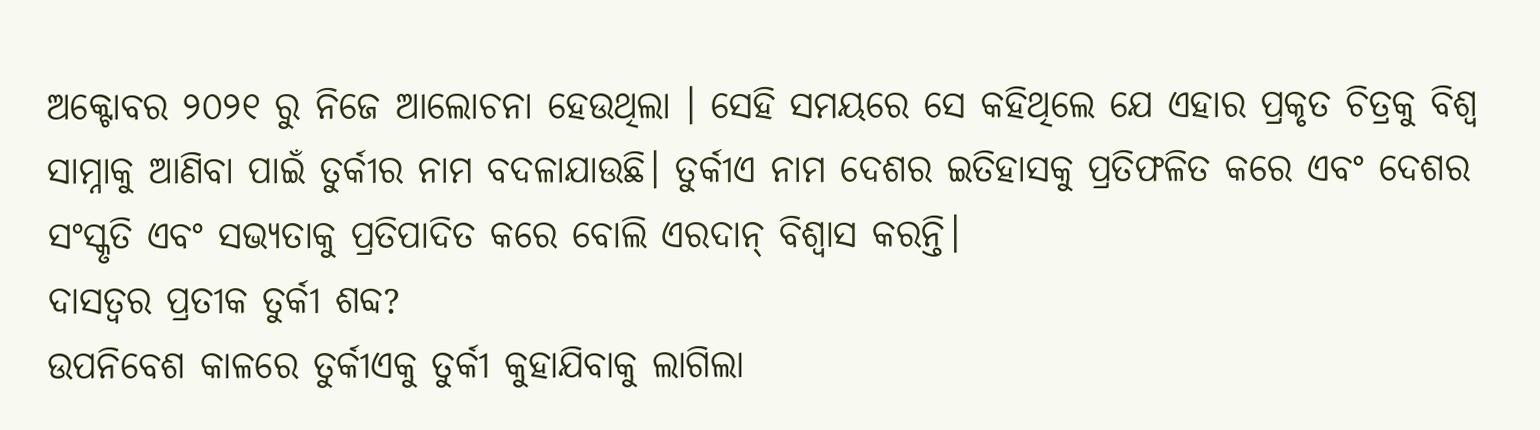ଅକ୍ଟୋବର ୨୦୨୧ ରୁ ନିଜେ ଆଲୋଚନା ହେଉଥିଲା । ସେହି ସମୟରେ ସେ କହିଥିଲେ ଯେ ଏହାର ପ୍ରକୃତ ଚିତ୍ରକୁ ବିଶ୍ୱ ସାମ୍ନାକୁ ଆଣିବା ପାଇଁ ତୁର୍କୀର ନାମ ବଦଳାଯାଉଛି। ତୁର୍କୀଏ ନାମ ଦେଶର ଇତିହାସକୁ ପ୍ରତିଫଳିତ କରେ ଏବଂ ଦେଶର ସଂସ୍କୃତି ଏବଂ ସଭ୍ୟତାକୁ ପ୍ରତିପାଦିତ କରେ ବୋଲି ଏରଦାନ୍ ବିଶ୍ୱାସ କରନ୍ତି।
ଦାସତ୍ୱର ପ୍ରତୀକ ତୁର୍କୀ ଶବ୍ଦ?
ଉପନିବେଶ କାଳରେ ତୁର୍କୀଏକୁ ତୁର୍କୀ କୁହାଯିବାକୁ ଲାଗିଲା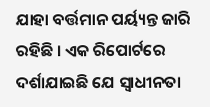ଯାହା ବର୍ତ୍ତମାନ ପର୍ୟ୍ୟନ୍ତ ଜାରି ରହିଛି । ଏକ ରିପୋର୍ଟରେ ଦର୍ଶାଯାଇଛି ଯେ ସ୍ୱାଧୀନତା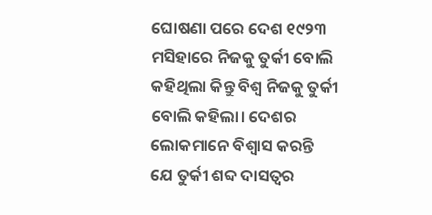ଘୋଷଣା ପରେ ଦେଶ ୧୯୨୩ ମସିହାରେ ନିଜକୁ ତୁର୍କୀ ବୋଲି କହିଥିଲା କିନ୍ତୁ ବିଶ୍ୱ ନିଜକୁ ତୁର୍କୀ ବୋଲି କହିଲା। ଦେଶର ଲୋକମାନେ ବିଶ୍ୱାସ କରନ୍ତି ଯେ ତୁର୍କୀ ଶବ୍ଦ ଦାସତ୍ୱର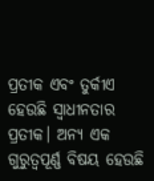ପ୍ରତୀକ ଏବଂ ତୁର୍କୀଏ ହେଉଛି ସ୍ୱାଧୀନତାର ପ୍ରତୀକ। ଅନ୍ୟ ଏକ ଗୁରୁତ୍ୱପୂର୍ଣ୍ଣ ବିଷୟ ହେଉଛି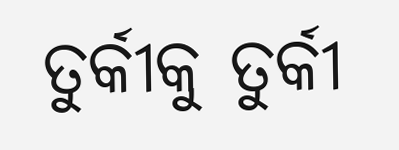ତୁର୍କୀକୁ ତୁର୍କୀ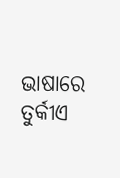ଭାଷାରେ ତୁର୍କୀଏ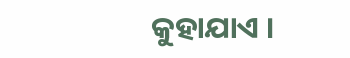କୁହାଯାଏ ।